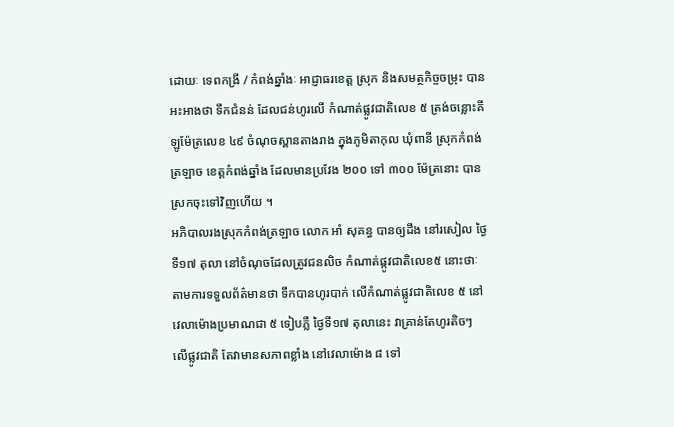ដោយៈ ទេពកង្រី / កំពង់ឆ្នាំងៈ អាជ្ញាធរខេត្ត ស្រុក និងសមត្ថកិច្ចចម្រុះ បានអះអាងថា ទឹកជំនន់ ដែលជន់ហូរលើ កំណាត់ផ្លូវជាតិលេខ ៥ ត្រង់ចន្លោះគីឡូម៉ែត្រលេខ ៤៩ ចំណុចស្ពានតាងរាង ក្នុងភូមិតាកុល ឃុំពានី ស្រុកកំពង់ត្រឡាច ខេត្តកំពង់ឆ្នាំង ដែលមានប្រវែង ២០០ ទៅ ៣០០ ម៉ែត្រនោះ បានស្រកចុះទៅវិញហើយ ។
អភិបាលរងស្រុកកំពង់ត្រឡាច លោក អាំ សុគន្ធ បានឲ្យដឹង នៅរសៀល ថ្ងៃទី១៧ តុលា នៅចំណុចដែលត្រូវជនលិច កំណាត់ផ្កូវជាតិលេខ៥ នោះថាៈ តាមការទទួលព័ត៌មានថា ទឹកបានហូរបាក់ លើកំណាត់ផ្លូវជាតិលេខ ៥ នៅវេលាម៉ោងប្រមាណជា ៥ ទៀបភ្លឺ ថ្ងៃទី១៧ តុលានេះ វាគ្រាន់តែហូរតិចៗ លើផ្លូវជាតិ តែវាមានសភាពខ្លាំង នៅវេលាម៉ោង ៨ ទៅ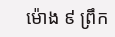ម៉ោង ៩ ព្រឹក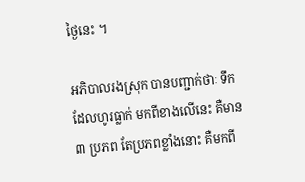ថ្ងៃនេះ ។

អភិបាលរងស្រុក បានបញ្ជាក់ថាៈ ទឹកដែលហូរធ្លាក់ មកពីខាងលើនេះ គឺមាន ៣ ប្រភព តែប្រភពខ្លាំងនោះ គឺមកពី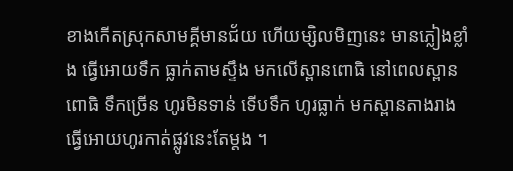ខាងកើតស្រុកសាមគ្គីមានជ័យ ហើយម្សិលមិញនេះ មានភ្លៀងខ្លាំង ធ្វើអោយទឹក ធ្លាក់តាមស្ទឹង មកលើស្ពានពោធិ នៅពេលស្ពានពោធិ ទឹកច្រើន ហូរមិនទាន់ ទើបទឹក ហូរធ្លាក់ មកស្ពានតាងរាង ធ្វើអោយហូរកាត់ផ្លូវនេះតែម្តង ។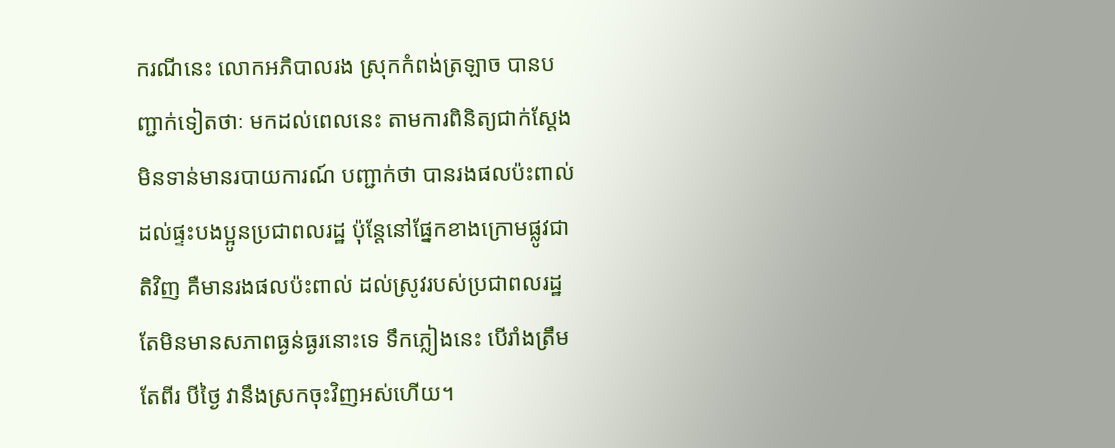ករណីនេះ លោកអភិបាលរង ស្រុកកំពង់ត្រឡាច បានបញ្ជាក់ទៀតថាៈ មកដល់ពេលនេះ តាមការពិនិត្យជាក់ស្ដែង មិនទាន់មានរបាយការណ៍ បញ្ជាក់ថា បានរងផលប៉ះពាល់ដល់ផ្ទះបងប្អូនប្រជាពលរដ្ឋ ប៉ុន្តែនៅផ្នែកខាងក្រោមផ្លូវជាតិវិញ គឺមានរងផលប៉ះពាល់ ដល់ស្រូវរបស់ប្រជាពលរដ្ឋ តែមិនមានសភាពធ្ងន់ធ្ងរនោះទេ ទឹកភ្លៀងនេះ បើរាំងត្រឹមតែពីរ បីថ្ងៃ វានឹងស្រកចុះវិញអស់ហើយ។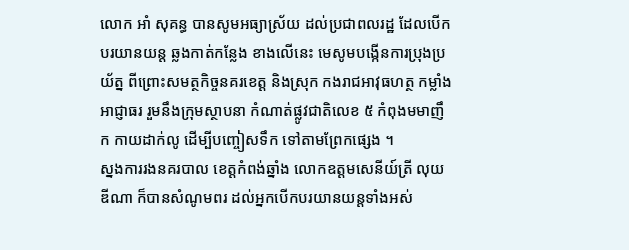លោក អាំ សុគន្ធ បានសូមអធ្យាស្រ័យ ដល់ប្រជាពលរដ្ឋ ដែលបើកបរយានយន្ត ឆ្លងកាត់កន្លែង ខាងលើនេះ មេសូមបង្កើនការប្រុងប្រយ័ត្ន ពីព្រោះសមត្ថកិច្ចនគរខេត្ត និងស្រុក កងរាជអាវុធហត្ថ កម្លាំងអាជ្ញាធរ រួមនឹងក្រុមស្ថាបនា កំណាត់ផ្លូវជាតិលេខ ៥ កំពុងមមាញឹក កាយដាក់លូ ដើម្បីបញ្ចៀសទឹក ទៅតាមព្រែកផ្សេង ។
ស្នងការរងនគរបាល ខេត្តកំពង់ឆ្នាំង លោកឧត្តមសេនីយ៍ត្រី លុយ ឌីណា ក៏បានសំណូមពរ ដល់អ្នកបើកបរយានយន្តទាំងអស់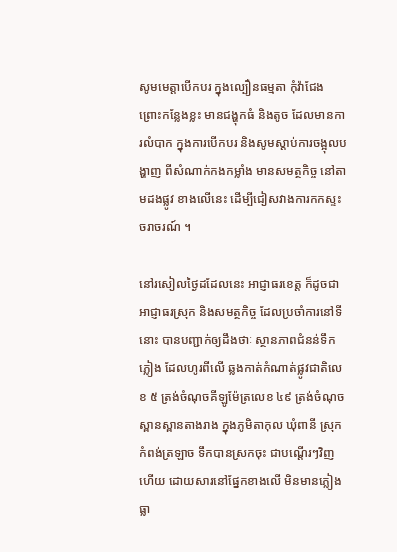សូមមេត្តាបើកបរ ក្នុងល្បឿនធម្មតា កុំវ៉ាជែង ព្រោះកន្លែងខ្លះ មានជង្ហុកធំ និងតូច ដែលមានការលំបាក ក្នុងការបើកបរ និងសូមស្ដាប់ការចង្អុលបង្ហាញ ពីសំណាក់កងកម្លាំង មានសមត្ថកិច្ច នៅតាមដងផ្លូវ ខាងលើនេះ ដើម្បីជៀសវាងការកកស្ទះចរាចរណ៍ ។

នៅរសៀលថ្ងៃដដែលនេះ អាជ្ញាធរខេត្ត ក៏ដូចជាអាជ្ញាធរស្រុក និងសមត្ថកិច្ច ដែលប្រចាំការនៅទីនោះ បានបញ្ជាក់ឲ្យដឹងថាៈ ស្ថានភាពជំនន់ទឹកភ្លៀង ដែលហូរពីលើ ឆ្លងកាត់កំណាត់ផ្លូវជាតិលេខ ៥ ត្រង់ចំណុចគីឡូម៉ែត្រលេខ ៤៩ ត្រង់ចំណុចស្ពានស្ពានតាងរាង ក្នុងភូមិតាកុល ឃុំពានី ស្រុកកំពង់ត្រឡាច ទឹកបានស្រកចុះ ជាបណ្ដើរៗវិញហើយ ដោយសារនៅផ្នែកខាងលើ មិនមានភ្លៀង ធ្លា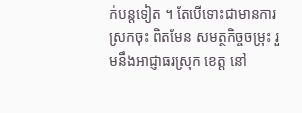ក់បន្តទៀត ។ តែបើទោះជាមានការស្រកចុះ ពិតមែន សមត្ថកិច្ចចម្រុះ រួមនឹងអាជ្ញាធរស្រុក ខេត្ត នៅ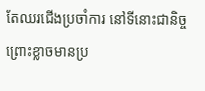តែឈរជើងប្រចាំការ នៅទីនោះជានិច្ច ព្រោះខ្លាចមានប្រ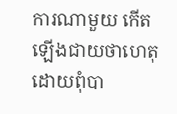ការណាមួយ កើតឡើងជាយថាហេតុ ដោយពុំបា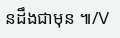នដឹងជាមុន ៕/V